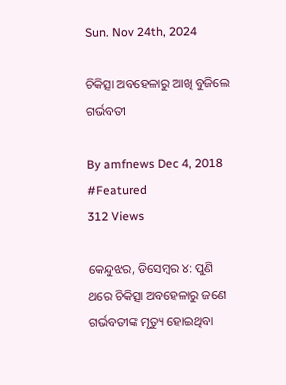Sun. Nov 24th, 2024

ଚିକିତ୍ସା ଅବହେଳାରୁ ଆଖି ବୁଜିଲେ ଗର୍ଭବତୀ

By amfnews Dec 4, 2018 #Featured
312 Views

କେନ୍ଦୁଝର, ଡିସେମ୍ବର ୪: ପୁଣି ଥରେ ଚିକିତ୍ସା ଅବହେଳାରୁ ଜଣେ ଗର୍ଭବତୀଙ୍କ ମୃତ୍ୟୁ ହୋଇଥିବା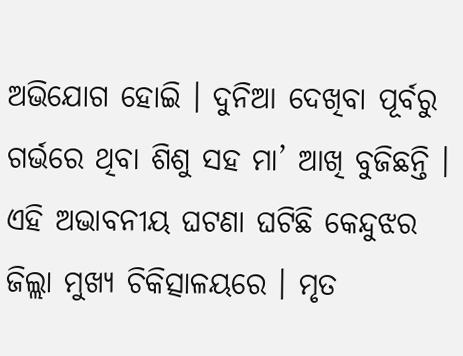ଅଭିଯୋଗ ହୋଇି । ଦୁନିଆ ଦେଖିବା ପୂର୍ବରୁ ଗର୍ଭରେ ଥିବା ଶିଶୁ ସହ ମା’ ଆଖି ବୁଜିଛନ୍ତି । ଏହି ଅଭାବନୀୟ ଘଟଣା ଘଟିଛି କେନ୍ଦୁଝର ଜିଲ୍ଲା ମୁଖ୍ୟ ଚିକିତ୍ସାଳୟରେ । ମୃତ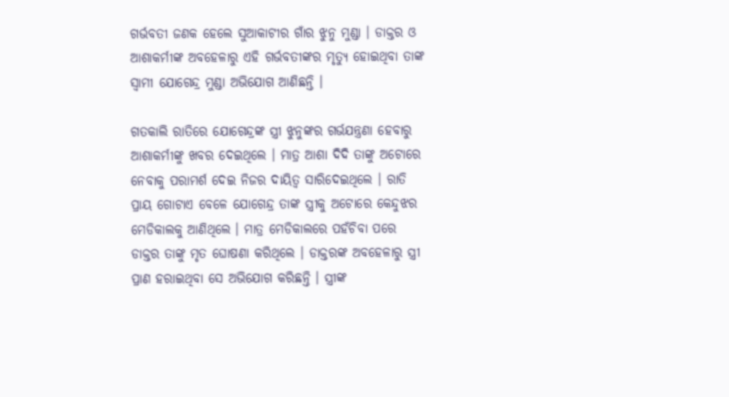ଗର୍ଭବତୀ ଜଣକ ହେଲେ ସୁଆକାଟୀର ଗାଁର ଝୁନୁ ମୁଣ୍ଡା । ଡାକ୍ତର ଓ ଆଶାକର୍ମୀଙ୍କ ଅବହେଳାରୁ ଏହି ଗର୍ଭବତୀଙ୍କର ମୃତ୍ୟୁ ହୋଇଥିବା ତାଙ୍କ ସ୍ୱାମୀ ଯୋଗେନ୍ଦ୍ର ମୁଣ୍ଡା ଅଭିଯୋଗ ଆଣିଛନ୍ତି ।

ଗତକାଲି ରାତିରେ ଯୋଗେନ୍ଦ୍ରଙ୍କ ସ୍ତ୍ରୀ ଝୁନୁଙ୍କର ଗର୍ଭଯନ୍ତ୍ରଣା ହେବାରୁ ଆଶାକର୍ମୀଙ୍କୁ ଖବର ଦେଇଥିଲେ । ମାତ୍ର ଆଶା ଦିଦି ତାଙ୍କୁ ଅଟୋରେ ନେବାକୁ ପରାମର୍ଶ ଦେଇ ନିଜର ଦାୟିତ୍ୱ ସାରିଦେଇଥିଲେ । ରାତି ପ୍ରାୟ ଗୋଟାଏ ବେଳେ ଯୋଗେନ୍ଦ୍ର ତାଙ୍କ ସ୍ତ୍ରୀକୁ ଅଟୋରେ କେନ୍ଦୁଝର ମେଡିକାଲକୁ ଆଣିଥିଲେ । ମାତ୍ର ମେଡିକାଲରେ ପହଁଚିବା ପରେ ଡାକ୍ତର ତାଙ୍କୁ ମୃତ ଘୋଷଣା କରିଥିଲେ । ଡାକ୍ତରଙ୍କ ଅବହେଳାରୁ ସ୍ତ୍ରୀ ପ୍ରାଣ ହରାଇଥିବା ସେ ଅଭିଯୋଗ କରିଛନ୍ତି । ସ୍ତ୍ରୀଙ୍କ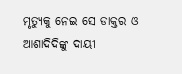ମୃତ୍ୟୁକୁ ନେଇ ସେ ଡାକ୍ତର ଓ ଆଶାଦିଦିଙ୍କୁ ଦାୟୀ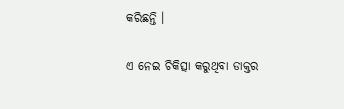କରିଛନ୍ତି ।

ଏ ନେଇ ଚିକିତ୍ସା କରୁଥିବା ଡାକ୍ତର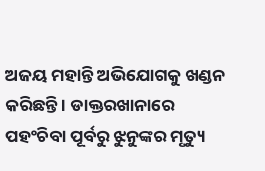ଅଜୟ ମହାନ୍ତି ଅଭିଯୋଗକୁ ଖଣ୍ଡନ କରିଛନ୍ତି । ଡାକ୍ତରଖାନାରେ ପହଂଚିବା ପୂର୍ବରୁ ଝୁନୁଙ୍କର ମୃତ୍ୟୁ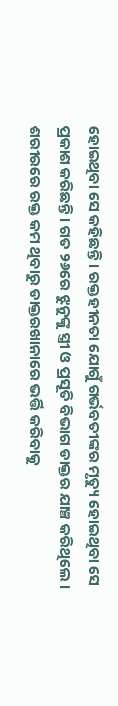ହୋଇଥିବା ସେ କହିଛନ୍ତି । ରକ୍ତହୀନତା ଯୋଗୁଁ ଗର୍ଭବତୀଙ୍କର ମୃତ୍ୟୁ ହୋଇଥିବା ସେ ପ୍ରକାଶ କରିଛନ୍ତି । ଗତ ୨୬ରେ ଝୁନୁଙ୍କୁ ସ୍ତ୍ରୀ ଓ ପ୍ରସୂତି ବିଭାଗ ଡାକ୍ତର ଯାଞ୍ଚ କରିଥିଲେ । ଶରୀରରେ ରକ୍ତ କମ ଥିବାରୁ ଡାକ୍ତରଖାନାରେ ଭର୍ତ୍ତି କରିବାକୁ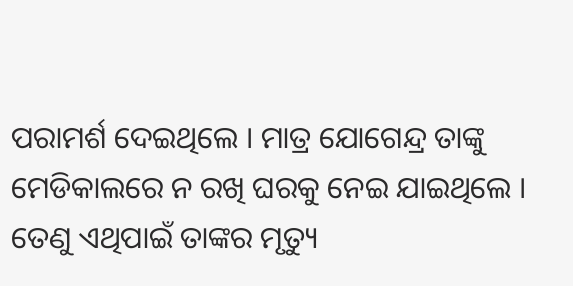ପରାମର୍ଶ ଦେଇଥିଲେ । ମାତ୍ର ଯୋଗେନ୍ଦ୍ର ତାଙ୍କୁ ମେଡିକାଲରେ ନ ରଖି ଘରକୁ ନେଇ ଯାଇଥିଲେ । ତେଣୁ ଏଥିପାଇଁ ତାଙ୍କର ମୃତ୍ୟୁ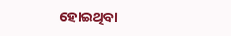ହୋଇଥିବା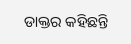ଡାକ୍ତର କହିଛନ୍ତି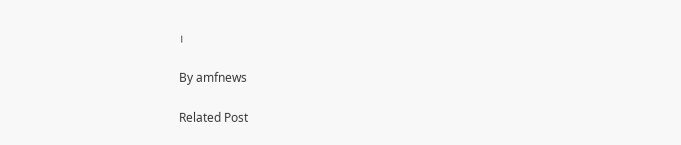।

By amfnews

Related Post